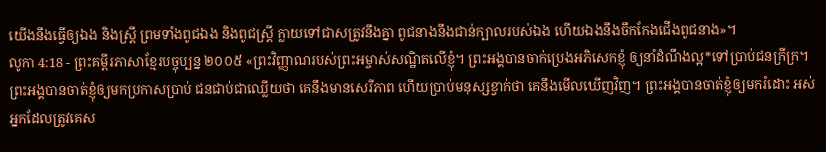យើងនឹងធ្វើឲ្យឯង និងស្ត្រី ព្រមទាំងពូជឯង និងពូជស្ត្រី ក្លាយទៅជាសត្រូវនឹងគ្នា ពូជនាងនឹងជាន់ក្បាលរបស់ឯង ហើយឯងនឹងចឹកកែងជើងពូជនាង»។
លូកា 4:18 - ព្រះគម្ពីរភាសាខ្មែរបច្ចុប្បន្ន ២០០៥ «ព្រះវិញ្ញាណរបស់ព្រះអម្ចាស់សណ្ឋិតលើខ្ញុំ។ ព្រះអង្គបានចាក់ប្រេងអភិសេកខ្ញុំ ឲ្យនាំដំណឹងល្អ*ទៅប្រាប់ជនក្រីក្រ។ ព្រះអង្គបានចាត់ខ្ញុំឲ្យមកប្រកាសប្រាប់ ជនជាប់ជាឈ្លើយថា គេនឹងមានសេរីភាព ហើយប្រាប់មនុស្សខ្វាក់ថា គេនឹងមើលឃើញវិញ។ ព្រះអង្គបានចាត់ខ្ញុំឲ្យមករំដោះ អស់អ្នកដែលត្រូវគេស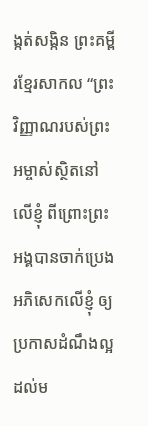ង្កត់សង្កិន ព្រះគម្ពីរខ្មែរសាកល “ព្រះវិញ្ញាណរបស់ព្រះអម្ចាស់ស្ថិតនៅលើខ្ញុំ ពីព្រោះព្រះអង្គបានចាក់ប្រេងអភិសេកលើខ្ញុំ ឲ្យប្រកាសដំណឹងល្អដល់ម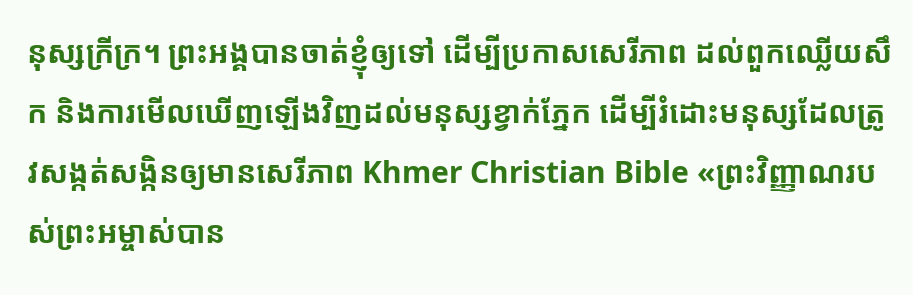នុស្សក្រីក្រ។ ព្រះអង្គបានចាត់ខ្ញុំឲ្យទៅ ដើម្បីប្រកាសសេរីភាព ដល់ពួកឈ្លើយសឹក និងការមើលឃើញឡើងវិញដល់មនុស្សខ្វាក់ភ្នែក ដើម្បីរំដោះមនុស្សដែលត្រូវសង្កត់សង្កិនឲ្យមានសេរីភាព Khmer Christian Bible «ព្រះវិញ្ញាណរបស់ព្រះអម្ចាស់បាន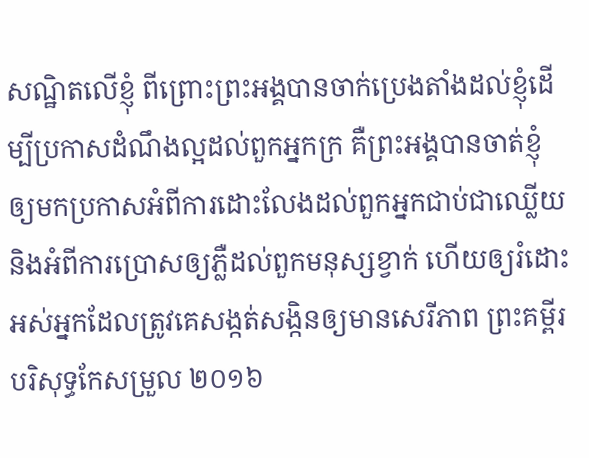សណ្ឋិតលើខ្ញុំ ពីព្រោះព្រះអង្គបានចាក់ប្រេងតាំងដល់ខ្ញុំដើម្បីប្រកាសដំណឹងល្អដល់ពួកអ្នកក្រ គឺព្រះអង្គបានចាត់ខ្ញុំឲ្យមកប្រកាសអំពីការដោះលែងដល់ពួកអ្នកជាប់ជាឈ្លើយ និងអំពីការប្រោសឲ្យភ្លឺដល់ពួកមនុស្សខ្វាក់ ហើយឲ្យរំដោះអស់អ្នកដែលត្រូវគេសង្កត់សង្កិនឲ្យមានសេរីភាព ព្រះគម្ពីរបរិសុទ្ធកែសម្រួល ២០១៦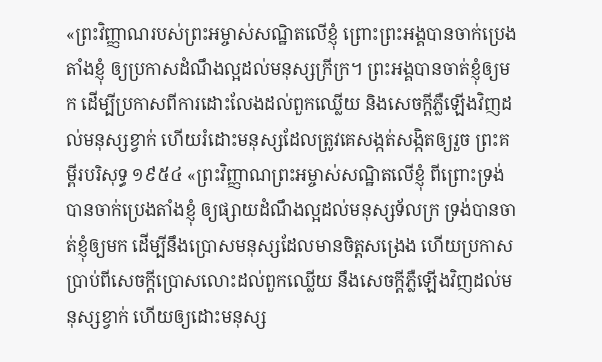«ព្រះវិញ្ញាណរបស់ព្រះអម្ចាស់សណ្ឋិតលើខ្ញុំ ព្រោះព្រះអង្គបានចាក់ប្រេងតាំងខ្ញុំ ឲ្យប្រកាសដំណឹងល្អដល់មនុស្សក្រីក្រ។ ព្រះអង្គបានចាត់ខ្ញុំឲ្យមក ដើម្បីប្រកាសពីការដោះលែងដល់ពួកឈ្លើយ និងសេចក្តីភ្លឺឡើងវិញដល់មនុស្សខ្វាក់ ហើយរំដោះមនុស្សដែលត្រូវគេសង្កត់សង្កិតឲ្យរួច ព្រះគម្ពីរបរិសុទ្ធ ១៩៥៤ «ព្រះវិញ្ញាណព្រះអម្ចាស់សណ្ឋិតលើខ្ញុំ ពីព្រោះទ្រង់បានចាក់ប្រេងតាំងខ្ញុំ ឲ្យផ្សាយដំណឹងល្អដល់មនុស្សទ័លក្រ ទ្រង់បានចាត់ខ្ញុំឲ្យមក ដើម្បីនឹងប្រោសមនុស្សដែលមានចិត្តសង្រេង ហើយប្រកាសប្រាប់ពីសេចក្ដីប្រោសលោះដល់ពួកឈ្លើយ នឹងសេចក្ដីភ្លឺឡើងវិញដល់មនុស្សខ្វាក់ ហើយឲ្យដោះមនុស្ស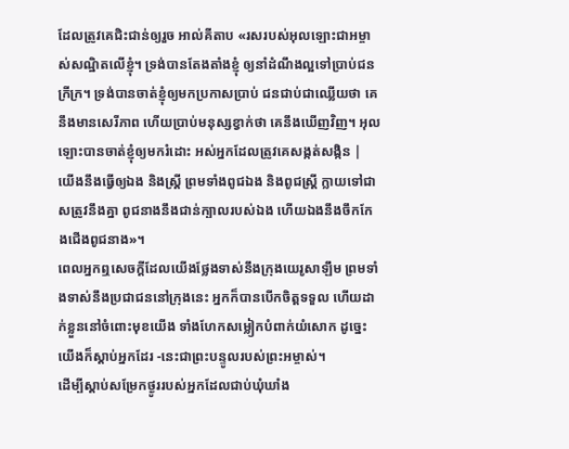ដែលត្រូវគេជិះជាន់ឲ្យរួច អាល់គីតាប «រសរបស់អុលឡោះជាអម្ចាស់សណ្ឋិតលើខ្ញុំ។ ទ្រង់បានតែងតាំងខ្ញុំ ឲ្យនាំដំណឹងល្អទៅប្រាប់ជនក្រីក្រ។ ទ្រង់បានចាត់ខ្ញុំឲ្យមកប្រកាសប្រាប់ ជនជាប់ជាឈ្លើយថា គេនឹងមានសេរីភាព ហើយប្រាប់មនុស្សខ្វាក់ថា គេនឹងឃើញវិញ។ អុលឡោះបានចាត់ខ្ញុំឲ្យមករំដោះ អស់អ្នកដែលត្រូវគេសង្កត់សង្កិន |
យើងនឹងធ្វើឲ្យឯង និងស្ត្រី ព្រមទាំងពូជឯង និងពូជស្ត្រី ក្លាយទៅជាសត្រូវនឹងគ្នា ពូជនាងនឹងជាន់ក្បាលរបស់ឯង ហើយឯងនឹងចឹកកែងជើងពូជនាង»។
ពេលអ្នកឮសេចក្ដីដែលយើងថ្លែងទាស់នឹងក្រុងយេរូសាឡឹម ព្រមទាំងទាស់នឹងប្រជាជននៅក្រុងនេះ អ្នកក៏បានបើកចិត្តទទួល ហើយដាក់ខ្លួននៅចំពោះមុខយើង ទាំងហែកសម្លៀកបំពាក់យំសោក ដូច្នេះ យើងក៏ស្ដាប់អ្នកដែរ -នេះជាព្រះបន្ទូលរបស់ព្រះអម្ចាស់។
ដើម្បីស្ដាប់សម្រែកថ្ងូររបស់អ្នកដែលជាប់ឃុំឃាំង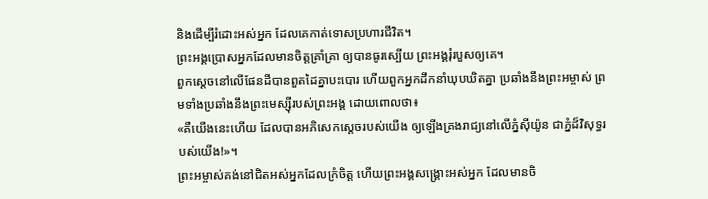និងដើម្បីរំដោះអស់អ្នក ដែលគេកាត់ទោសប្រហារជីវិត។
ព្រះអង្គប្រោសអ្នកដែលមានចិត្តគ្រាំគ្រា ឲ្យបានធូរស្បើយ ព្រះអង្គរុំរបួសឲ្យគេ។
ពួកស្ដេចនៅលើផែនដីបានពួតដៃគ្នាបះបោរ ហើយពួកអ្នកដឹកនាំឃុបឃិតគ្នា ប្រឆាំងនឹងព្រះអម្ចាស់ ព្រមទាំងប្រឆាំងនឹងព្រះមេស្ស៊ីរបស់ព្រះអង្គ ដោយពោលថា៖
«គឺយើងនេះហើយ ដែលបានអភិសេកស្ដេចរបស់យើង ឲ្យឡើងគ្រងរាជ្យនៅលើភ្នំស៊ីយ៉ូន ជាភ្នំដ៏វិសុទ្ធរបស់យើង!»។
ព្រះអម្ចាស់គង់នៅជិតអស់អ្នកដែលក្រំចិត្ត ហើយព្រះអង្គសង្គ្រោះអស់អ្នក ដែលមានចិ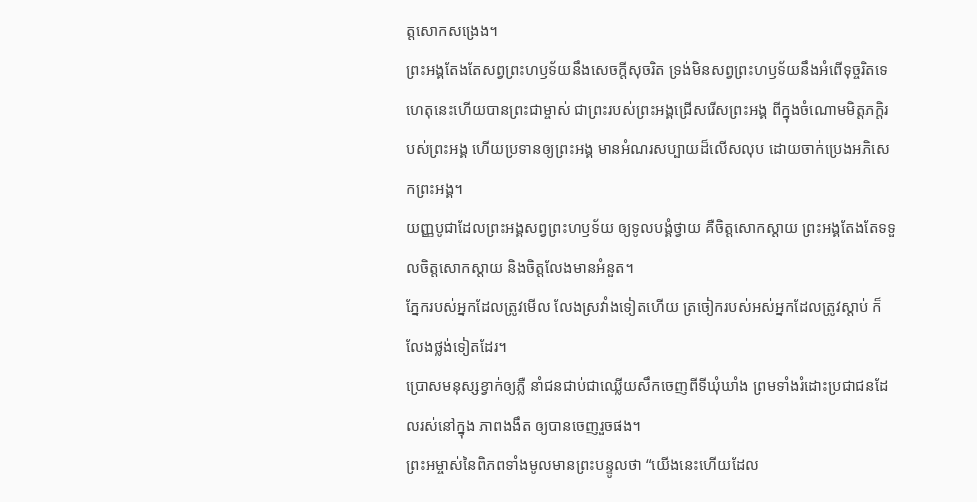ត្តសោកសង្រេង។
ព្រះអង្គតែងតែសព្វព្រះហឫទ័យនឹងសេចក្ដីសុចរិត ទ្រង់មិនសព្វព្រះហឫទ័យនឹងអំពើទុច្ចរិតទេ ហេតុនេះហើយបានព្រះជាម្ចាស់ ជាព្រះរបស់ព្រះអង្គជ្រើសរើសព្រះអង្គ ពីក្នុងចំណោមមិត្តភក្ដិរបស់ព្រះអង្គ ហើយប្រទានឲ្យព្រះអង្គ មានអំណរសប្បាយដ៏លើសលុប ដោយចាក់ប្រេងអភិសេកព្រះអង្គ។
យញ្ញបូជាដែលព្រះអង្គសព្វព្រះហឫទ័យ ឲ្យទូលបង្គំថ្វាយ គឺចិត្តសោកស្ដាយ ព្រះអង្គតែងតែទទួលចិត្តសោកស្ដាយ និងចិត្តលែងមានអំនួត។
ភ្នែករបស់អ្នកដែលត្រូវមើល លែងស្រវាំងទៀតហើយ ត្រចៀករបស់អស់អ្នកដែលត្រូវស្ដាប់ ក៏លែងថ្លង់ទៀតដែរ។
ប្រោសមនុស្សខ្វាក់ឲ្យភ្លឺ នាំជនជាប់ជាឈ្លើយសឹកចេញពីទីឃុំឃាំង ព្រមទាំងរំដោះប្រជាជនដែលរស់នៅក្នុង ភាពងងឹត ឲ្យបានចេញរួចផង។
ព្រះអម្ចាស់នៃពិភពទាំងមូលមានព្រះបន្ទូលថា “យើងនេះហើយដែល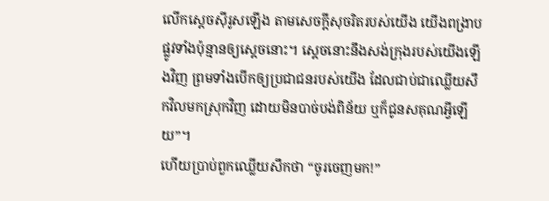លើកស្ដេចស៊ីរូសឡើង តាមសេចក្ដីសុចរិតរបស់យើង យើងពង្រាបផ្លូវទាំងប៉ុន្មានឲ្យស្ដេចនោះ។ ស្ដេចនោះនឹងសង់ក្រុងរបស់យើងឡើងវិញ ព្រមទាំងបើកឲ្យប្រជាជនរបស់យើង ដែលជាប់ជាឈ្លើយសឹកវិលមកស្រុកវិញ ដោយមិនបាច់បង់ពិន័យ ឬក៏ជូនសគុណអ្វីឡើយ”។
ហើយប្រាប់ពួកឈ្លើយសឹកថា “ចូរចេញមក!”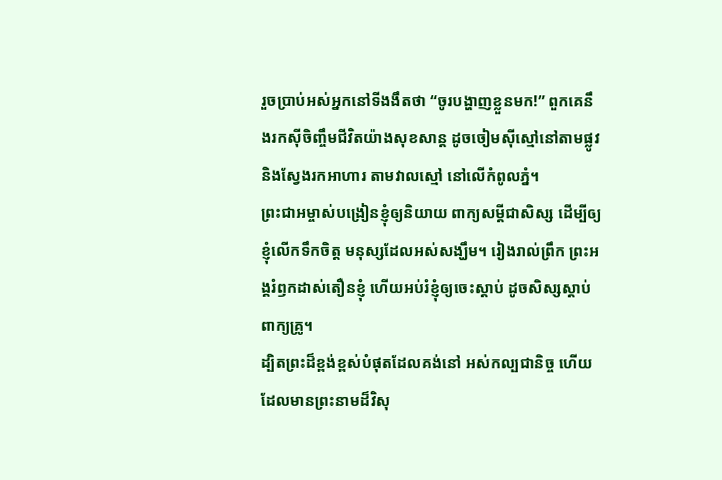រួចប្រាប់អស់អ្នកនៅទីងងឹតថា “ចូរបង្ហាញខ្លួនមក!” ពួកគេនឹងរកស៊ីចិញ្ចឹមជីវិតយ៉ាងសុខសាន្ត ដូចចៀមស៊ីស្មៅនៅតាមផ្លូវ និងស្វែងរកអាហារ តាមវាលស្មៅ នៅលើកំពូលភ្នំ។
ព្រះជាអម្ចាស់បង្រៀនខ្ញុំឲ្យនិយាយ ពាក្យសម្ដីជាសិស្ស ដើម្បីឲ្យខ្ញុំលើកទឹកចិត្ត មនុស្សដែលអស់សង្ឃឹម។ រៀងរាល់ព្រឹក ព្រះអង្គរំឭកដាស់តឿនខ្ញុំ ហើយអប់រំខ្ញុំឲ្យចេះស្ដាប់ ដូចសិស្សស្ដាប់ពាក្យគ្រូ។
ដ្បិតព្រះដ៏ខ្ពង់ខ្ពស់បំផុតដែលគង់នៅ អស់កល្បជានិច្ច ហើយដែលមានព្រះនាមដ៏វិសុ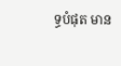ទ្ធបំផុត មាន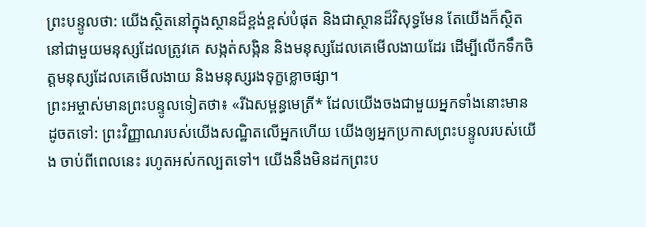ព្រះបន្ទូលថា: យើងស្ថិតនៅក្នុងស្ថានដ៏ខ្ពង់ខ្ពស់បំផុត និងជាស្ថានដ៏វិសុទ្ធមែន តែយើងក៏ស្ថិតនៅជាមួយមនុស្សដែលត្រូវគេ សង្កត់សង្កិន និងមនុស្សដែលគេមើលងាយដែរ ដើម្បីលើកទឹកចិត្តមនុស្សដែលគេមើលងាយ និងមនុស្សរងទុក្ខខ្លោចផ្សា។
ព្រះអម្ចាស់មានព្រះបន្ទូលទៀតថា៖ «រីឯសម្ពន្ធមេត្រី* ដែលយើងចងជាមួយអ្នកទាំងនោះមានដូចតទៅ: ព្រះវិញ្ញាណរបស់យើងសណ្ឋិតលើអ្នកហើយ យើងឲ្យអ្នកប្រកាសព្រះបន្ទូលរបស់យើង ចាប់ពីពេលនេះ រហូតអស់កល្បតទៅ។ យើងនឹងមិនដកព្រះប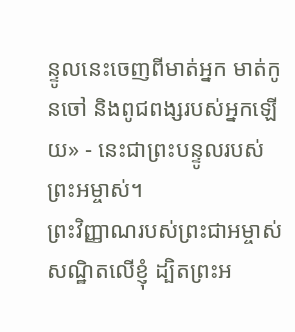ន្ទូលនេះចេញពីមាត់អ្នក មាត់កូនចៅ និងពូជពង្សរបស់អ្នកឡើយ» - នេះជាព្រះបន្ទូលរបស់ព្រះអម្ចាស់។
ព្រះវិញ្ញាណរបស់ព្រះជាអម្ចាស់ សណ្ឋិតលើខ្ញុំ ដ្បិតព្រះអ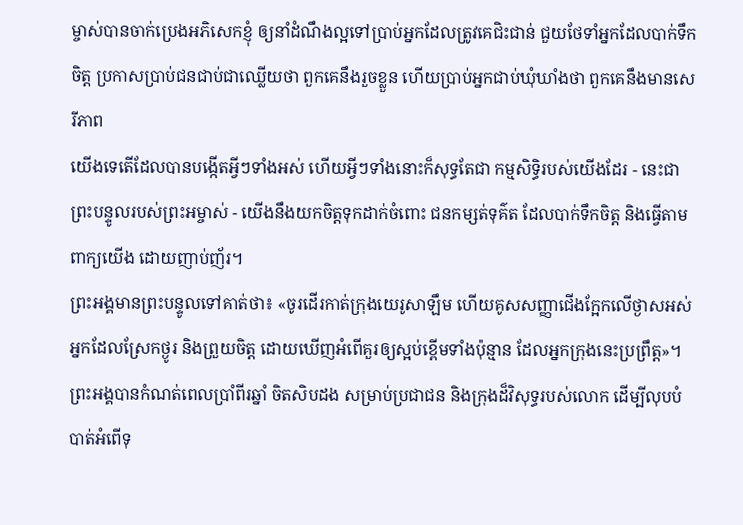ម្ចាស់បានចាក់ប្រេងអភិសេកខ្ញុំ ឲ្យនាំដំណឹងល្អទៅប្រាប់អ្នកដែលត្រូវគេជិះជាន់ ជួយថែទាំអ្នកដែលបាក់ទឹកចិត្ត ប្រកាសប្រាប់ជនជាប់ជាឈ្លើយថា ពួកគេនឹងរួចខ្លួន ហើយប្រាប់អ្នកជាប់ឃុំឃាំងថា ពួកគេនឹងមានសេរីភាព
យើងទេតើដែលបានបង្កើតអ្វីៗទាំងអស់ ហើយអ្វីៗទាំងនោះក៏សុទ្ធតែជា កម្មសិទ្ធិរបស់យើងដែរ - នេះជាព្រះបន្ទូលរបស់ព្រះអម្ចាស់ - យើងនឹងយកចិត្តទុកដាក់ចំពោះ ជនកម្សត់ទុគ៌ត ដែលបាក់ទឹកចិត្ត និងធ្វើតាមពាក្យយើង ដោយញាប់ញ័រ។
ព្រះអង្គមានព្រះបន្ទូលទៅគាត់ថា៖ «ចូរដើរកាត់ក្រុងយេរូសាឡឹម ហើយគូសសញ្ញាជើងក្អែកលើថ្ងាសអស់អ្នកដែលស្រែកថ្ងូរ និងព្រួយចិត្ត ដោយឃើញអំពើគួរឲ្យស្អប់ខ្ពើមទាំងប៉ុន្មាន ដែលអ្នកក្រុងនេះប្រព្រឹត្ត»។
ព្រះអង្គបានកំណត់ពេលប្រាំពីរឆ្នាំ ចិតសិបដង សម្រាប់ប្រជាជន និងក្រុងដ៏វិសុទ្ធរបស់លោក ដើម្បីលុបបំបាត់អំពើទុ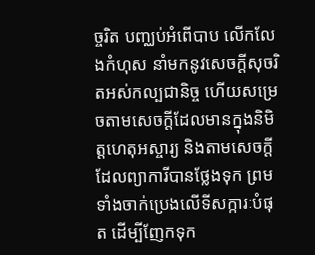ច្ចរិត បញ្ឈប់អំពើបាប លើកលែងកំហុស នាំមកនូវសេចក្ដីសុចរិតអស់កល្បជានិច្ច ហើយសម្រេចតាមសេចក្ដីដែលមានក្នុងនិមិត្តហេតុអស្ចារ្យ និងតាមសេចក្ដីដែលព្យាការីបានថ្លែងទុក ព្រមទាំងចាក់ប្រេងលើទីសក្ការៈបំផុត ដើម្បីញែកទុក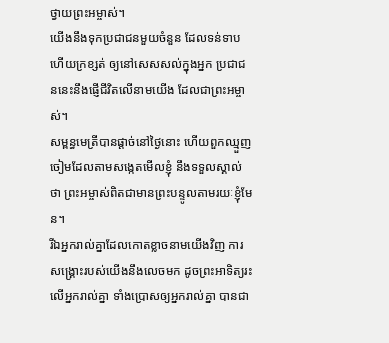ថ្វាយព្រះអម្ចាស់។
យើងនឹងទុកប្រជាជនមួយចំនួន ដែលទន់ទាប ហើយក្រខ្សត់ ឲ្យនៅសេសសល់ក្នុងអ្នក ប្រជាជននេះនឹងផ្ញើជីវិតលើនាមយើង ដែលជាព្រះអម្ចាស់។
សម្ពន្ធមេត្រីបានផ្ដាច់នៅថ្ងៃនោះ ហើយពួកឈ្មួញចៀមដែលតាមសង្កេតមើលខ្ញុំ នឹងទទួលស្គាល់ថា ព្រះអម្ចាស់ពិតជាមានព្រះបន្ទូលតាមរយៈខ្ញុំមែន។
រីឯអ្នករាល់គ្នាដែលកោតខ្លាចនាមយើងវិញ ការសង្គ្រោះរបស់យើងនឹងលេចមក ដូចព្រះអាទិត្យរះ លើអ្នករាល់គ្នា ទាំងប្រោសឲ្យអ្នករាល់គ្នា បានជា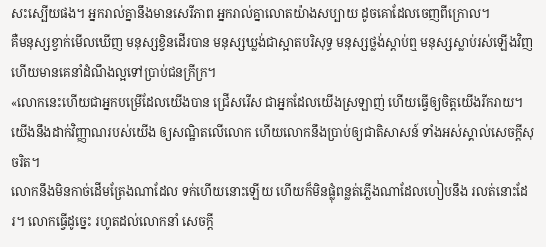សះស្បើយផង។ អ្នករាល់គ្នានឹងមានសេរីភាព អ្នករាល់គ្នាលោតយ៉ាងសប្បាយ ដូចគោដែលចេញពីក្រោល។
គឺមនុស្សខ្វាក់មើលឃើញ មនុស្សខ្វិនដើរបាន មនុស្សឃ្លង់ជាស្អាតបរិសុទ្ធ មនុស្សថ្លង់ស្ដាប់ឮ មនុស្សស្លាប់រស់ឡើងវិញ ហើយមានគេនាំដំណឹងល្អទៅប្រាប់ជនក្រីក្រ។
«លោកនេះហើយជាអ្នកបម្រើដែលយើងបាន ជ្រើសរើស ជាអ្នកដែលយើងស្រឡាញ់ ហើយធ្វើឲ្យចិត្តយើងរីករាយ។ យើងនឹងដាក់វិញ្ញាណរបស់យើង ឲ្យសណ្ឋិតលើលោក ហើយលោកនឹងប្រាប់ឲ្យជាតិសាសន៍ ទាំងអស់ស្គាល់សេចក្ដីសុចរិត។
លោកនឹងមិនកាច់ដើមត្រែងណាដែល ទក់ហើយនោះឡើយ ហើយក៏មិនផ្លុំពន្លត់ភ្លើងណាដែលហៀបនឹង រលត់នោះដែរ។ លោកធ្វើដូច្នេះ រហូតដល់លោកនាំ សេចក្ដី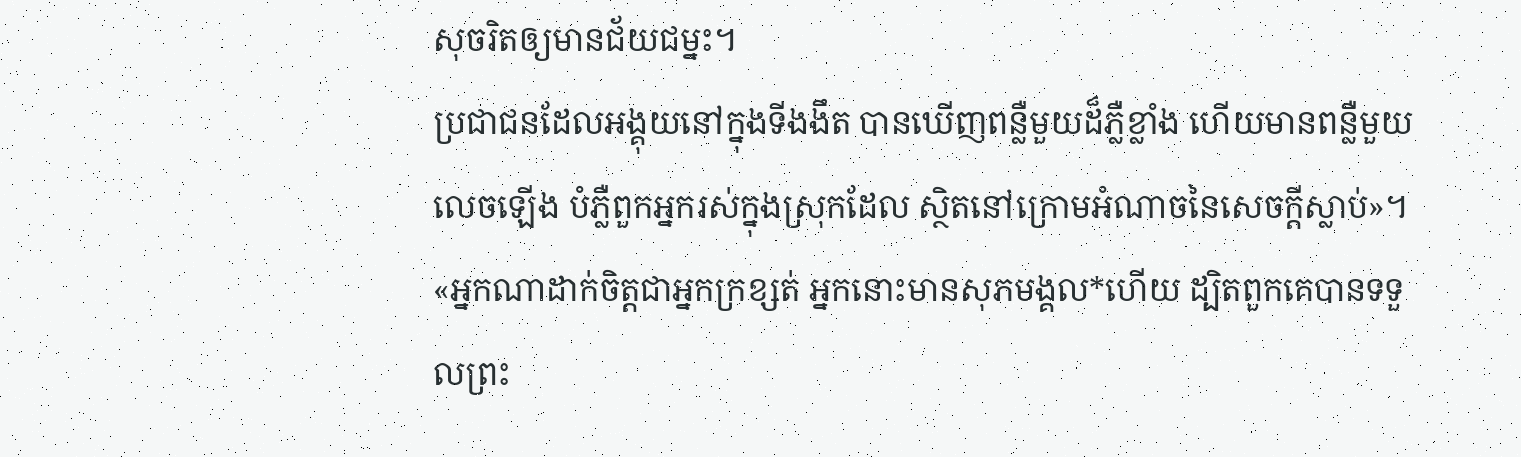សុចរិតឲ្យមានជ័យជម្នះ។
ប្រជាជនដែលអង្គុយនៅក្នុងទីងងឹត បានឃើញពន្លឺមួយដ៏ភ្លឺខ្លាំង ហើយមានពន្លឺមួយ លេចឡើង បំភ្លឺពួកអ្នករស់ក្នុងស្រុកដែល ស្ថិតនៅក្រោមអំណាចនៃសេចក្ដីស្លាប់»។
«អ្នកណាដាក់ចិត្តជាអ្នកក្រខ្សត់ អ្នកនោះមានសុភមង្គល*ហើយ ដ្បិតពួកគេបានទទួលព្រះ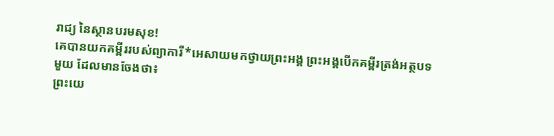រាជ្យ នៃស្ថានបរមសុខ!
គេបានយកគម្ពីររបស់ព្យាការី*អេសាយមកថ្វាយព្រះអង្គ ព្រះអង្គបើកគម្ពីរត្រង់អត្ថបទមួយ ដែលមានចែងថា៖
ព្រះយេ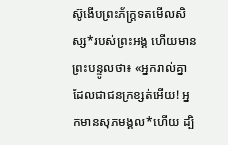ស៊ូងើបព្រះភ័ក្ត្រទតមើលសិស្ស*របស់ព្រះអង្គ ហើយមានព្រះបន្ទូលថា៖ «អ្នករាល់គ្នាដែលជាជនក្រខ្សត់អើយ! អ្នកមានសុភមង្គល*ហើយ ដ្បិ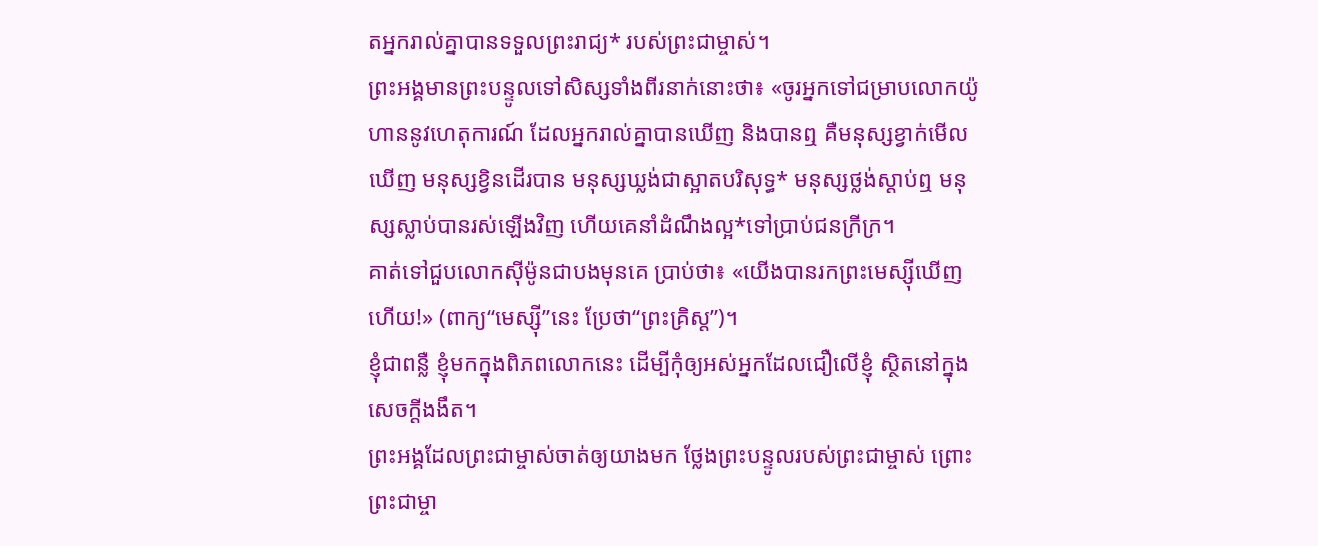តអ្នករាល់គ្នាបានទទួលព្រះរាជ្យ* របស់ព្រះជាម្ចាស់។
ព្រះអង្គមានព្រះបន្ទូលទៅសិស្សទាំងពីរនាក់នោះថា៖ «ចូរអ្នកទៅជម្រាបលោកយ៉ូហាននូវហេតុការណ៍ ដែលអ្នករាល់គ្នាបានឃើញ និងបានឮ គឺមនុស្សខ្វាក់មើលឃើញ មនុស្សខ្វិនដើរបាន មនុស្សឃ្លង់ជាស្អាតបរិសុទ្ធ* មនុស្សថ្លង់ស្ដាប់ឮ មនុស្សស្លាប់បានរស់ឡើងវិញ ហើយគេនាំដំណឹងល្អ*ទៅប្រាប់ជនក្រីក្រ។
គាត់ទៅជួបលោកស៊ីម៉ូនជាបងមុនគេ ប្រាប់ថា៖ «យើងបានរកព្រះមេស្ស៊ីឃើញហើយ!» (ពាក្យ“មេស្ស៊ី”នេះ ប្រែថា“ព្រះគ្រិស្ត”)។
ខ្ញុំជាពន្លឺ ខ្ញុំមកក្នុងពិភពលោកនេះ ដើម្បីកុំឲ្យអស់អ្នកដែលជឿលើខ្ញុំ ស្ថិតនៅក្នុងសេចក្ដីងងឹត។
ព្រះអង្គដែលព្រះជាម្ចាស់ចាត់ឲ្យយាងមក ថ្លែងព្រះបន្ទូលរបស់ព្រះជាម្ចាស់ ព្រោះព្រះជាម្ចា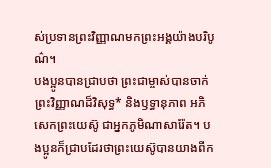ស់ប្រទានព្រះវិញ្ញាណមកព្រះអង្គយ៉ាងបរិបូណ៌។
បងប្អូនបានជ្រាបថា ព្រះជាម្ចាស់បានចាក់ព្រះវិញ្ញាណដ៏វិសុទ្ធ* និងឫទ្ធានុភាព អភិសេកព្រះយេស៊ូ ជាអ្នកភូមិណាសារ៉ែត។ បងប្អូនក៏ជ្រាបដែរថាព្រះយេស៊ូបានយាងពីក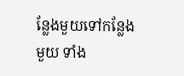ន្លែងមួយទៅកន្លែងមួយ ទាំង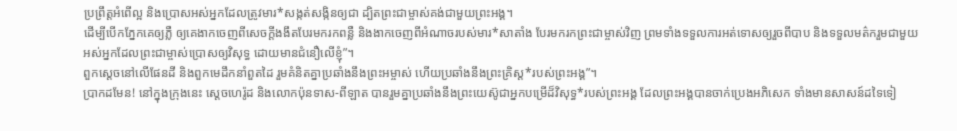ប្រព្រឹត្តអំពើល្អ និងប្រោសអស់អ្នកដែលត្រូវមារ*សង្កត់សង្កិនឲ្យជា ដ្បិតព្រះជាម្ចាស់គង់ជាមួយព្រះអង្គ។
ដើម្បីបើកភ្នែកគេឲ្យភ្លឺ ឲ្យគេងាកចេញពីសេចក្ដីងងឹតបែរមករកពន្លឺ និងងាកចេញពីអំណាចរបស់មារ*សាតាំង បែរមករកព្រះជាម្ចាស់វិញ ព្រមទាំងទទួលការអត់ទោសឲ្យរួចពីបាប និងទទួលមត៌ករួមជាមួយអស់អ្នកដែលព្រះជាម្ចាស់ប្រោសឲ្យវិសុទ្ធ ដោយមានជំនឿលើខ្ញុំ”។
ពួកស្ដេចនៅលើផែនដី និងពួកមេដឹកនាំពួតដៃ រួមគំនិតគ្នាប្រឆាំងនឹងព្រះអម្ចាស់ ហើយប្រឆាំងនឹងព្រះគ្រិស្ត*របស់ព្រះអង្គ”។
ប្រាកដមែន! នៅក្នុងក្រុងនេះ ស្ដេចហេរ៉ូដ និងលោកប៉ុនទាស-ពីឡាត បានរួមគ្នាប្រឆាំងនឹងព្រះយេស៊ូជាអ្នកបម្រើដ៏វិសុទ្ធ*របស់ព្រះអង្គ ដែលព្រះអង្គបានចាក់ប្រេងអភិសេក ទាំងមានសាសន៍ដទៃទៀ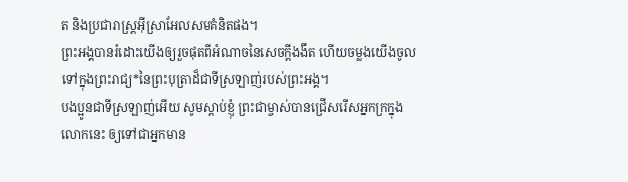ត និងប្រជារាស្ត្រអ៊ីស្រាអែលសមគំនិតផង។
ព្រះអង្គបានរំដោះយើងឲ្យរួចផុតពីអំណាចនៃសេចក្ដីងងឹត ហើយចម្លងយើងចូលទៅក្នុងព្រះរាជ្យ*នៃព្រះបុត្រាដ៏ជាទីស្រឡាញ់របស់ព្រះអង្គ។
បងប្អូនជាទីស្រឡាញ់អើយ សូមស្ដាប់ខ្ញុំ ព្រះជាម្ចាស់បានជ្រើសរើសអ្នកក្រក្នុងលោកនេះ ឲ្យទៅជាអ្នកមាន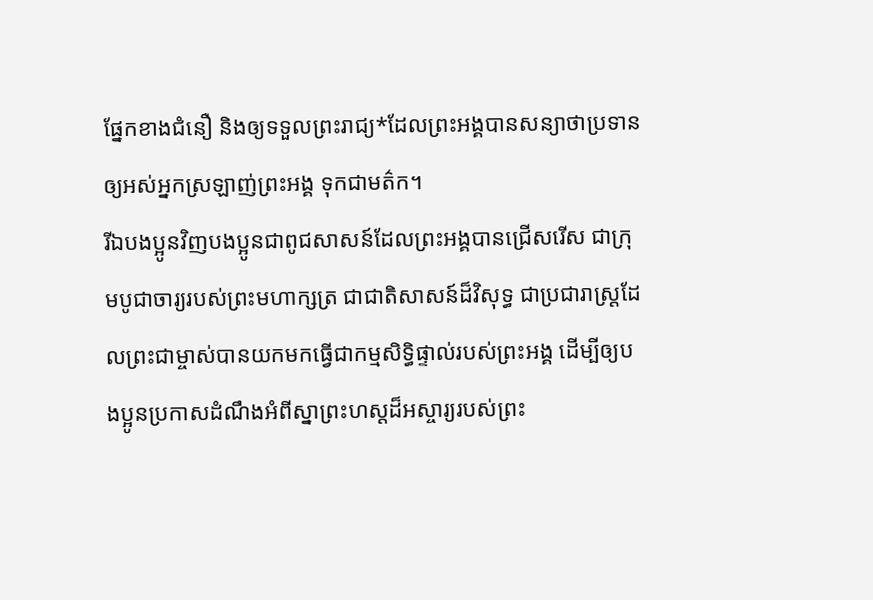ផ្នែកខាងជំនឿ និងឲ្យទទួលព្រះរាជ្យ*ដែលព្រះអង្គបានសន្យាថាប្រទានឲ្យអស់អ្នកស្រឡាញ់ព្រះអង្គ ទុកជាមត៌ក។
រីឯបងប្អូនវិញបងប្អូនជាពូជសាសន៍ដែលព្រះអង្គបានជ្រើសរើស ជាក្រុមបូជាចារ្យរបស់ព្រះមហាក្សត្រ ជាជាតិសាសន៍ដ៏វិសុទ្ធ ជាប្រជារាស្ដ្រដែលព្រះជាម្ចាស់បានយកមកធ្វើជាកម្មសិទ្ធិផ្ទាល់របស់ព្រះអង្គ ដើម្បីឲ្យបងប្អូនប្រកាសដំណឹងអំពីស្នាព្រះហស្ដដ៏អស្ចារ្យរបស់ព្រះ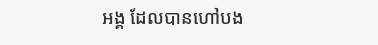អង្គ ដែលបានហៅបង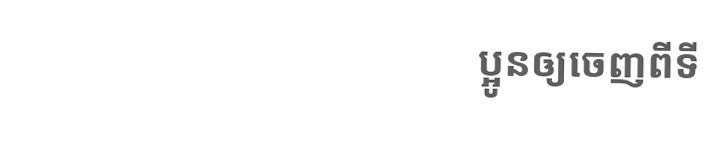ប្អូនឲ្យចេញពីទី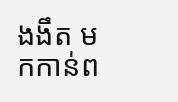ងងឹត មកកាន់ព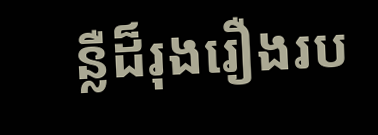ន្លឺដ៏រុងរឿងរប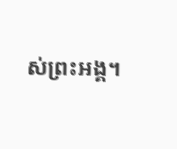ស់ព្រះអង្គ។